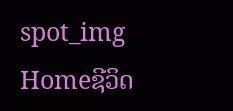spot_img
Homeຊີວິດ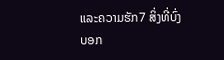ແລະຄວາມຮັກ7 ສິ່ງທີ່ບົ່ງບອກ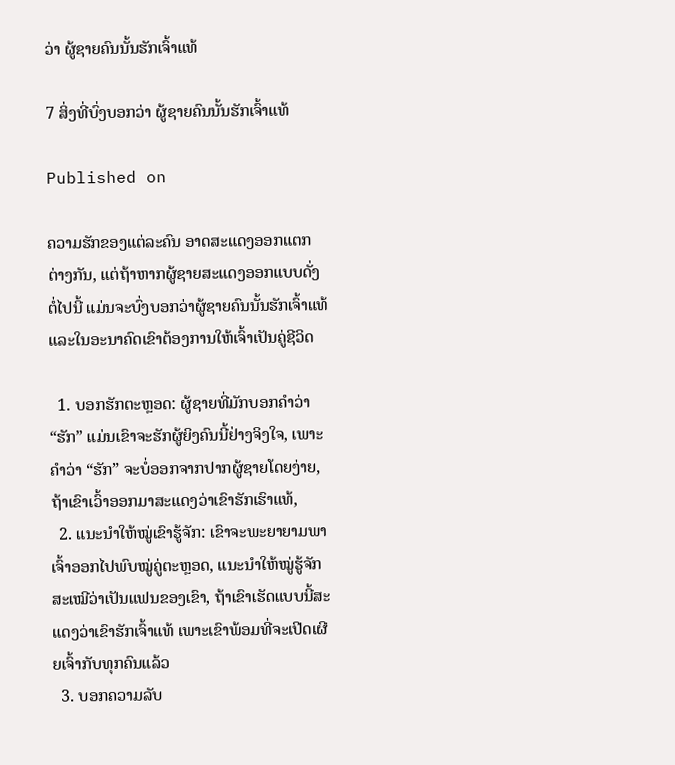ວ່າ ຜູ້ຊາຍຄົນນັ້ນຮັກເຈົ້າແທ້

7 ສິ່ງທີ່ບົ່ງບອກວ່າ ຜູ້ຊາຍຄົນນັ້ນຮັກເຈົ້າແທ້

Published on

ຄວາມຮັກຂອງແຕ່ລະຄົນ ອາດສະແດງອອກແຕກຕ່າງກັນ, ແຕ່ຖ້າຫາກຜູ້ຊາຍສະແດງອອກແບບດັ່ງຕໍ່ໄປນີ້ ແມ່ນຈະບົ່ງບອກວ່າຜູ້ຊາຍຄົນນັ້ນຮັກເຈົ້າແທ້ ແລະໃນອະນາຄົດເຂົາຕ້ອງການໃຫ້ເຈົ້າເປັນຄູ່ຊີວິດ

  1. ບອກຮັກຕະຫຼອດ: ຜູ້ຊາຍທີ່ມັກບອກຄຳວ່າ “ຮັກ” ແມ່ນເຂົາຈະຮັກຜູ້ຍິງຄົນນີ້ຢ່າງຈິງໃຈ, ເພາະຄໍາວ່າ “ຮັກ” ຈະບໍ່ອອກຈາກປາກຜູ້ຊາຍໂດຍງ່າຍ, ຖ້າເຂົາເວົ້າອອກມາສະແດງວ່າເຂົາຮັກເຮົາແທ້,
  2. ແນະນຳໃຫ້ໝູ່ເຂົາຮູ້ຈັກ: ເຂົາຈະພະຍາຍາມພາເຈົ້າອອກໄປພົບໝູ່ຄູ່ຕະຫຼອດ, ແນະນຳໃຫ້ໝູ່ຮູ້ຈັກສະເໝີວ່າເປັນແຟນຂອງເຂົາ, ຖ້າເຂົາເຮັດແບບນີ້ສະແດງວ່າເຂົາຮັກເຈົ້າແທ້ ເພາະເຂົາພ້ອມທີ່ຈະເປີດເຜີຍເຈົ້າກັບທຸກຄົນແລ້ວ
  3. ບອກຄວາມລັບ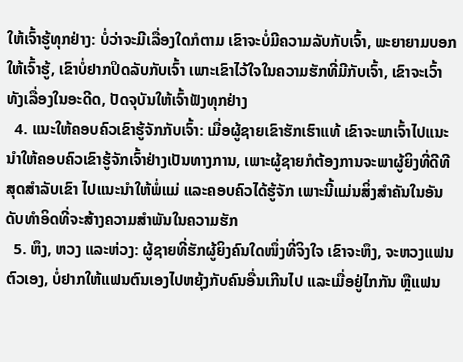ໃຫ້ເຈົ້າຮູ້ທຸກຢ່າງ: ບໍ່ວ່າຈະມີເລື່ອງໃດກໍຕາມ ເຂົາຈະບໍ່ມີຄວາມລັບກັບເຈົ້າ, ພະຍາຍາມບອກໃຫ້ເຈົ້າຮູ້, ເຂົາບໍ່ຢາກປິດລັບກັບເຈົ້າ ເພາະເຂົາໄວ້ໃຈໃນຄວາມຮັກທີ່ມີກັບເຈົ້າ, ເຂົາຈະເວົ້າທັງເລື່ອງໃນອະດີດ, ປັດຈຸບັນໃຫ້ເຈົ້າຟັງທຸກຢ່າງ
  4. ແນະໃຫ້ຄອບຄົວເຂົາຮູ້ຈັກກັບເຈົ້າ: ເມື່ອຜູ້ຊາຍເຂົາຮັກເຮົາແທ້ ເຂົາຈະພາເຈົ້າໄປແນະນຳໃຫ້ຄອບຄົວເຂົາຮູ້ຈັກເຈົ້າຢ່າງເປັນທາງການ, ເພາະຜູ້ຊາຍກໍຕ້ອງການຈະພາຜູ້ຍິງທີ່ດີທີສຸດສຳລັບເຂົາ ໄປແນະນຳໃຫ້ພໍ່ແມ່ ແລະຄອບຄົວໄດ້ຮູ້ຈັກ ເພາະນີ້ແມ່ນສິ່ງສຳຄັນໃນອັນດັບທຳອິດທີ່ຈະສ້າງຄວາມສຳພັນໃນຄວາມຮັກ
  5. ຫຶງ, ຫວງ ແລະຫ່ວງ: ຜູ້ຊາຍທີ່ຮັກຜູ້ຍິງຄົນໃດໜຶ່ງທີ່ຈິງໃຈ ເຂົາຈະຫຶງ, ຈະຫວງແຟນຕົວເອງ, ບໍ່ຢາກໃຫ້ແຟນຕົນເອງໄປຫຍຸ້ງກັບຄົນອື່ນເກີນໄປ ແລະເມື່ອຢູ່ໄກກັນ ຫຼືແຟນ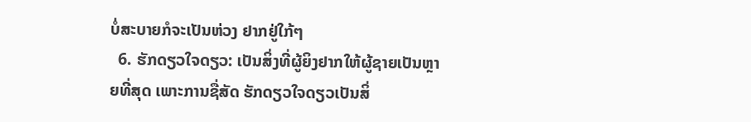ບໍ່ສະບາຍກໍຈະເປັນຫ່ວງ ຢາກຢູ່ໃກ້ໆ
  6. ຮັກດຽວໃຈດຽວ: ເປັນສິ່ງທີ່ຜູ້ຍິງຢາກໃຫ້ຜູ້ຊາຍເປັນຫຼາຍທີ່ສຸດ ເພາະການຊື່ສັດ ຮັກດຽວໃຈດຽວເປັນສິ່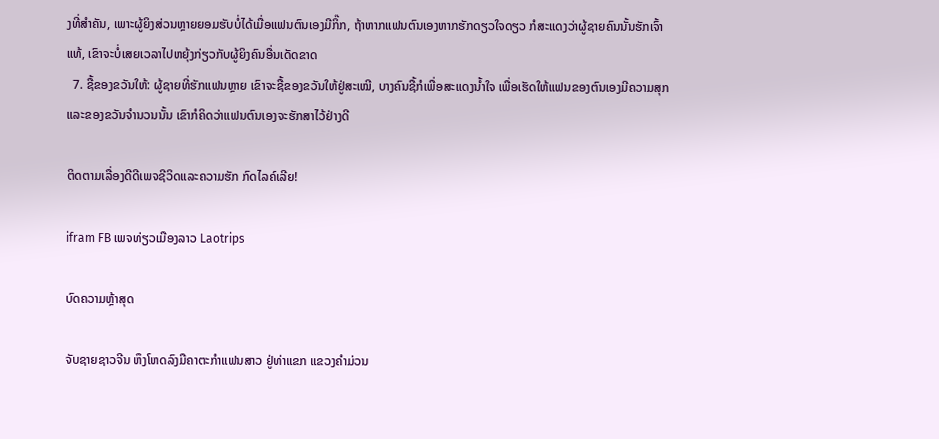ງທີ່ສຳຄັນ, ເພາະຜູ້ຍິງສ່ວນຫຼາຍຍອມຮັບບໍ່ໄດ້ເມື່ອແຟນຕົນເອງມີກິ໊ກ, ຖ້າຫາກແຟນຕົນເອງຫາກຮັກດຽວໃຈດຽວ ກໍສະແດງວ່າຜູ້ຊາຍຄົນນັ້ນຮັກເຈົ້າແທ້, ເຂົາຈະບໍ່ເສຍເວລາໄປຫຍຸ້ງກ່ຽວກັບຜູ້ຍິງຄົນອື່ນເດັດຂາດ
  7. ຊື້ຂອງຂວັນໃຫ້: ຜູ້ຊາຍທີ່ຮັກແຟນຫຼາຍ ເຂົາຈະຊື້ຂອງຂວັນໃຫ້ຢູ່ສະເໝີ, ບາງຄົນຊື້ກໍເພື່ອສະແດງນໍ້າໃຈ ເພື່ອເຮັດໃຫ້ແຟນຂອງຕົນເອງມີຄວາມສຸກ ແລະຂອງຂວັນຈຳນວນນັ້ນ ເຂົາກໍຄິດວ່າແຟນຕົນເອງຈະຮັກສາໄວ້ຢ່າງດີ

ຕິດຕາມເລື່ອງດີດີເພຈຊີວິດແລະຄວາມຮັກ ກົດໄລຄ໌ເລີຍ!

ifram FB ເພຈທ່ຽວເມືອງລາວ Laotrips

ບົດຄວາມຫຼ້າສຸດ

ຈັບຊາຍຊາວຈີນ ຫຶງໂຫດລົງມືຄາຕະກຳແຟນສາວ ຢູ່ທ່າແຂກ ແຂວງຄຳມ່ວນ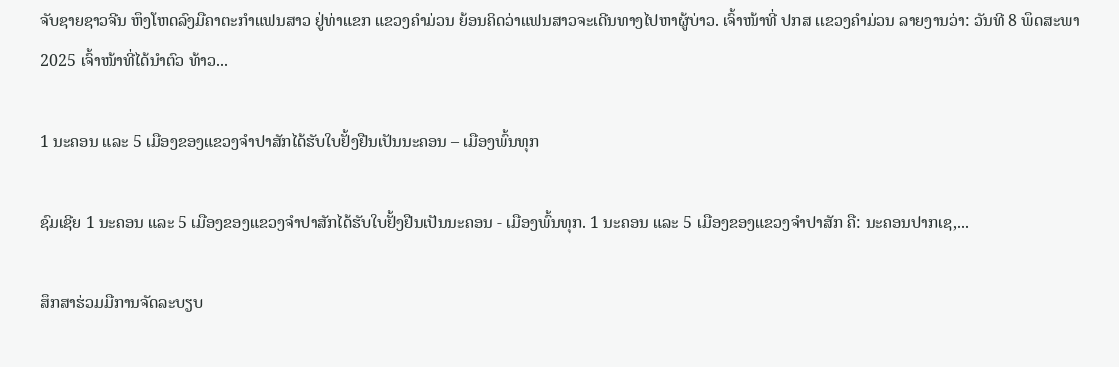ຈັບຊາຍຊາວຈີນ ຫຶງໂຫດລົງມືຄາຕະກຳແຟນສາວ ຢູ່ທ່າແຂກ ແຂວງຄຳມ່ວນ ຍ້ອນຄິດວ່າແຟນສາວຈະເດີນທາງໄປຫາຜູ້ບ່າວ. ເຈົ້າໜ້າທີ່ ປກສ ເເຂວງຄໍາມ່ວນ ລາຍງານວ່າ: ວັນທີ 8 ພຶດສະພາ 2025 ເຈົ້າໜ້າທີ່ໄດ້ນໍາຕົວ ທ້າວ...

1 ນະຄອນ ແລະ 5 ເມືອງຂອງແຂວງຈໍາປາສັກໄດ້ຮັບໃບຢັ້ງຢືນເປັນນະຄອນ – ເມືອງພົ້ນທຸກ

ຊົມເຊີຍ 1 ນະຄອນ ແລະ 5 ເມືອງຂອງແຂວງຈຳປາສັກໄດ້ຮັບໃບຢັ້ງຢືນເປັນນະຄອນ - ເມືອງພົ້ນທຸກ. 1 ນະຄອນ ແລະ 5 ເມືອງຂອງແຂວງຈໍາປາສັກ ຄື: ນະຄອນປາກເຊ,...

ສຶກສາຮ່ວມມືການຈັດລະບຽບ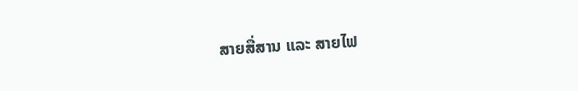ສາຍສື່ສານ ແລະ ສາຍໄຟ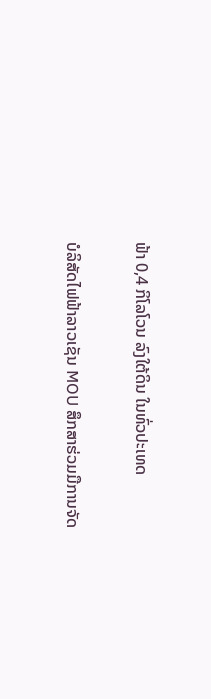ຟ້າ 0,4 ກິໂລໂວນ ລົງໃຕ້ດິນ ໃນທົ່ວປະເທດ

ບໍລິສັດໄຟຟ້າລາວເຊັນ MOU ສຶກສາຮ່ວມມືການຈັດ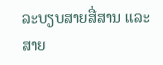ລະບຽບສາຍສື່ສານ ແລະ ສາຍ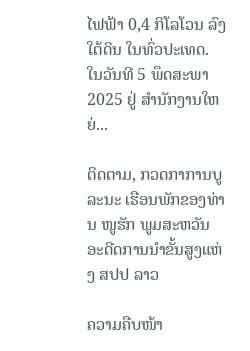ໄຟຟ້າ 0,4 ກິໂລໂວນ ລົງໃຕ້ດິນ ໃນທົ່ວປະເທດ. ໃນວັນທີ 5 ພຶດສະພາ 2025 ຢູ່ ສໍານັກງານໃຫຍ່...

ຕິດຕາມ, ກວດກາການບູລະນະ ເຮືອນພັກຂອງທ່ານ ໜູຮັກ ພູມສະຫວັນ ອະດີດການນໍາຂັ້ນສູງແຫ່ງ ສປປ ລາວ

ຄວາມຄືບໜ້າ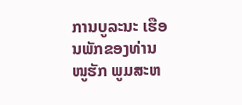ການບູລະນະ ເຮືອນພັກຂອງທ່ານ ໜູຮັກ ພູມສະຫ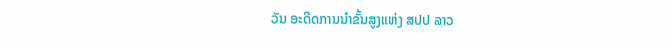ວັນ ອະດີດການນໍາຂັ້ນສູງແຫ່ງ ສປປ ລາວ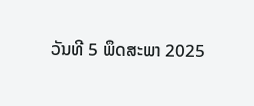ວັນທີ 5 ພຶດສະພາ 2025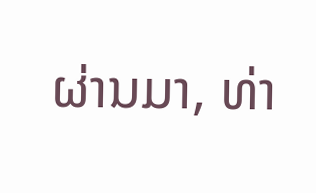ຜ່ານມາ, ທ່າ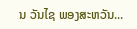ນ ວັນໄຊ ພອງສະຫວັນ...